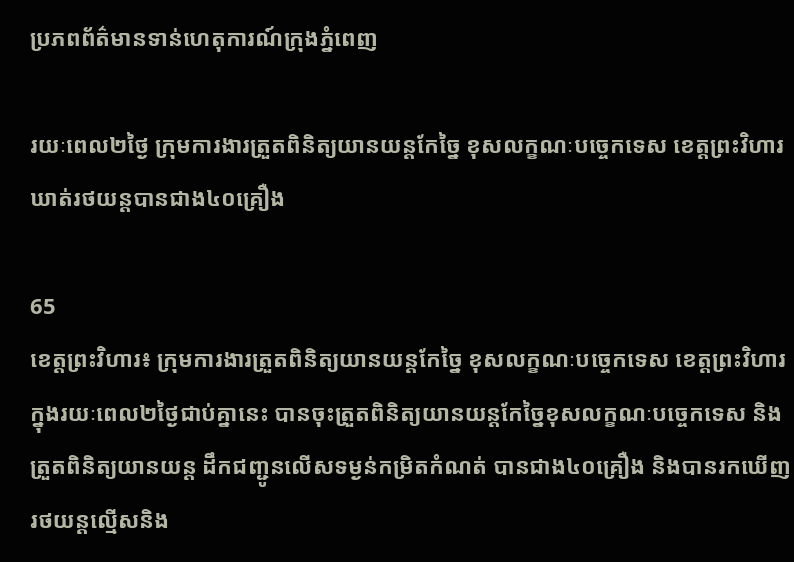ប្រភពព័ត៌មានទាន់ហេតុការណ៍ក្រុងភ្នំពេញ

រយៈពេល២ថ្ងៃ ក្រុមការងារត្រួតពិនិត្យយានយន្តកែច្នៃ ខុសលក្ខណៈបច្ចេកទេស ខេត្តព្រះវិហារ ឃាត់រថយន្តបានជាង៤០គ្រឿង

65
ខេត្តព្រះវិហារ៖ ក្រុមការងារត្រួតពិនិត្យយានយន្តកែច្នៃ ខុសលក្ខណៈបច្ចេកទេស ខេត្តព្រះវិហារ ក្នុងរយៈពេល២ថ្ងៃជាប់គ្នានេះ បានចុះត្រួតពិនិត្យយានយន្តកែច្នៃខុសលក្ខណៈបច្ចេកទេស និងត្រួតពិនិត្យយានយន្ត ដឹកជញ្ជូនលើសទម្ងន់កម្រិតកំណត់ បានជាង៤០គ្រឿង និងបានរកឃើញរថយន្តល្មើសនិង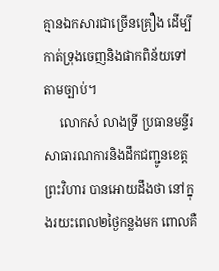គ្មានឯកសារជាច្រើនគ្រឿង ដើម្បីកាត់ទ្រុងចេញនិងផាកពិន័យទៅតាមច្បាប់។
     លោកសំ លាងទ្រី ប្រធានមន្ទីរសាធារណការនិងដឹកជញ្ជូនខេត្តព្រះវិហារ បានអោយដឹងថា នៅក្នុងរយះពេល២ថ្ងៃកន្លងមក ពោលគឺ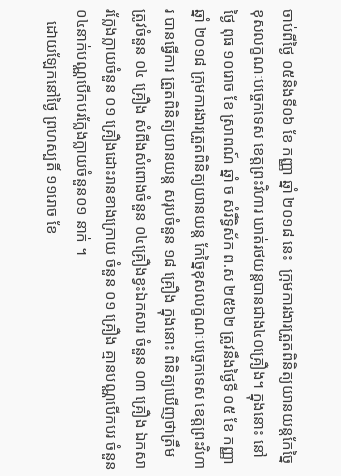ចាប់ពីថ្ងៃ ០៥និងទី០៦ ខែ កញ្ញា ឆ្នាំ ២០១៨ នេះ  ក្រុមការងារត្រួតពិនិត្យយានយន្តកែច្នៃ ខុសលក្ខណៈបច្ចេកទេស ខេត្តព្រះវិហារ ឃាត់រថយន្តបានជាង៤០គ្រឿង។ ក្នុងនោះ នៅថ្ងៃ ពុធ ១០រោច ខែ ស្រាពណ៍ ឆ្នាំ ច សំរឹទ្ធិស័ក ព.ស ២៥៦២ ត្រូវនឹងថ្ងៃទី ០៥ ខែ កញ្ញា ឆ្នាំ ២០១៨ ក្រុមការងារត្រួតពិនិត្យយានយន្ត កែច្នៃខុសលក្ខណៈបច្ចេកទេស ខេត្តព្រះវិហារ បានធ្វើការ ត្រួតពិនិត្យយានយន្ត សរុបចំនួន ១៨ គ្រឿង ក្នុងនោះ ពិនិត្យឃើញថាត្រឹមត្រូវចំនួន ០៤ គ្រឿង សំពីងសំពោងចំនួន ០៤គ្រឿងខ្វះឯកសារ ចំនួន ០៣ គ្រឿង ឯកសារក្លែងក្លាយចំនួន ០១ គ្រឿងដោះរានខាងក្រោយ ចំនួន ០១ គ្រឿង គ្មានបណ្ណបើកបរ ចំនួន០៤នាក់បណ្ណបើកបរក្លែងក្លាយចំនួន០១ នាក់ ។
   ដោយឡែកនៅថ្ងៃ ព្រហស្បតិ៍ ១១រោច ខែ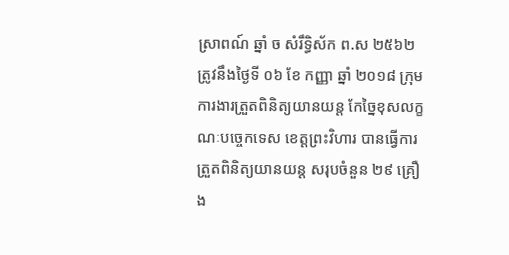ស្រាពណ៍ ឆ្នាំ ច សំរឹទ្ធិស័ក ព.ស ២៥៦២ ត្រូវនឹងថ្ងៃទី ០៦ ខែ កញ្ញា ឆ្នាំ ២០១៨ ក្រុមការងារត្រួតពិនិត្យយានយន្ត កែច្នៃខុសលក្ខណៈបច្ចេកទេស ខេត្តព្រះវិហារ បានធ្វើការ ត្រួតពិនិត្យយានយន្ត សរុបចំនួន ២៩ គ្រឿង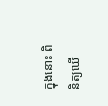ក្នុងនោះ ពិនិត្យឃើ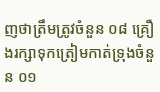ញថាត្រឹមត្រូវចំនួន ០៨ គ្រឿងរក្សាទុកត្រៀមកាត់ទ្រុងចំនួន ០១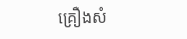គ្រឿងសំ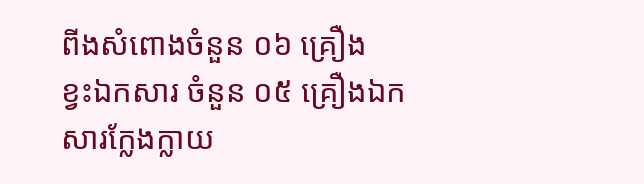ពីងសំពោងចំនួន ០៦ គ្រឿង
ខ្វះឯកសារ ចំនួន ០៥ គ្រឿងឯកសារក្លែងក្លាយ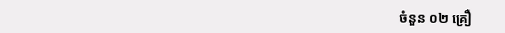ចំនួន ០២ គ្រឿ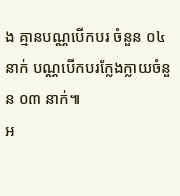ង គ្មានបណ្ណបើកបរ ចំនួន ០៤ នាក់ បណ្ណបើកបរក្លែងក្លាយចំនួន ០៣ នាក់៕
អ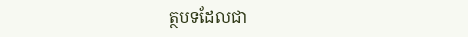ត្ថបទដែលជា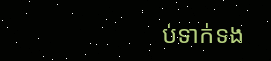ប់ទាក់ទង